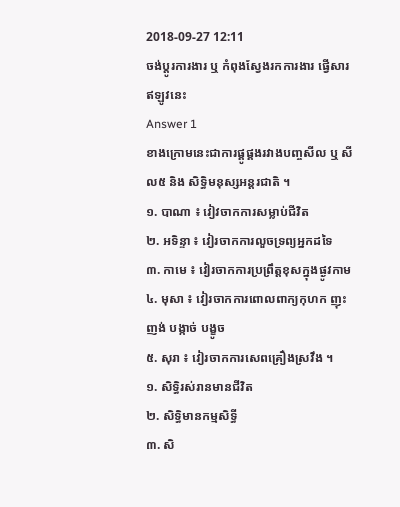2018-09-27 12:11
ចង់ប្តូរការងារ ឬ កំពុងស្វែងរកការងារ ផ្វើសារឥឡូវនេះ
Answer 1
ខាងក្រោមនេះជាការផ្គូផ្គងរវាងបញ្ចសីល ឬ សីល៥ និង សិទ្ធិមនុស្សអន្ដរជាតិ ។
១. បាណា ៖ វៀវចាកការសម្លាប់ជីវិត
២. អទិន្ទា ៖ វៀរចាកការលួចទ្រព្យអ្នកដទៃ
៣. កាមេ ៖ វៀរចាកការប្រព្រឹត្តខុសក្នុងផ្ងូវកាម
៤. មុសា ៖ វៀរចាកការពោលពាក្យកុហក ញុះញង់ បង្កាច់ បង្ខូច
៥. សុរា ៖ វៀរចាកការសេពគ្រឿងស្រវឹង ។
១. សិទ្ធិរស់រានមានជីវិត
២. សិទ្ធិមានកម្មសិទ្ធី
៣. សិ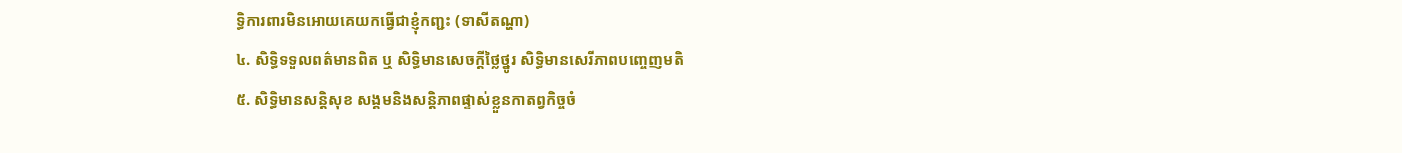ទ្ធិការពារមិនអោយគេយកធ្វើជាខ្ញុំកញ្ជះ (ទាសីតណ្ហា)
៤. សិទ្ធិទទួលពត៌មានពិត ឬ សិទ្ធិមានសេចក្ដីថ្លៃថ្នូរ សិទ្ធិមានសេរីភាពបញ្ចេញមតិ
៥. សិទិ្ធមានសន្ដិសុខ សង្គមនិងសន្ដិភាពផ្ទាស់ខ្លួនកាតព្វកិច្ចចំ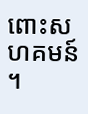ពោះសហគមន៍ ។